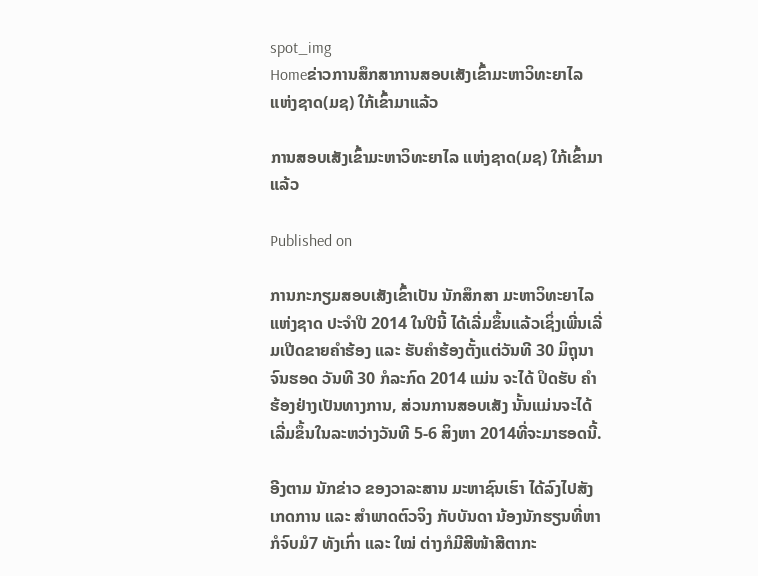spot_img
Homeຂ່າວການສຶກສາການສອບເສັງເຂົ້າມະຫາວິທະຍາໄລ ແຫ່ງຊາດ(ມຊ) ໃກ້ເຂົ້າມາແລ້ວ

ການສອບເສັງເຂົ້າມະຫາວິທະຍາໄລ ແຫ່ງຊາດ(ມຊ) ໃກ້ເຂົ້າມາແລ້ວ

Published on

ການກະກຽມສອບເສັງເຂົ້າເປັນ ນັກສຶກສາ ມະຫາວິທະຍາໄລ ແຫ່ງຊາດ ປະຈຳປີ 2014 ໃນປີນີ້ ໄດ້ເລີ່ມຂຶ້ນແລ້ວເຊິ່ງເພີ່ນເລີ່ມເປີດຂາຍຄຳຮ້ອງ ແລະ ຮັບຄຳຮ້ອງຕັ້ງແຕ່ວັນທີ 30 ມິຖຸນາ ຈົນຮອດ ວັນທີ 30 ກໍລະກົດ 2014 ແມ່ນ ຈະໄດ້ ປິດຮັບ ຄຳຮ້ອງຢ່າງເປັນທາງການ, ສ່ວນການສອບເສັງ ນັ້ນແມ່ນຈະໄດ້ເລີ່ມຂຶ້ນໃນລະຫວ່າງວັນທີ 5-6 ສິງຫາ 2014ທີ່ຈະມາຮອດນີ້.

ອີງຕາມ ນັກຂ່າວ ຂອງວາລະສານ ມະຫາຊົນເຮົາ ໄດ້ລົງໄປສັງເກດການ ແລະ ສຳພາດຕົວຈິງ ກັບບັນດາ ນ້ອງນັກຮຽນທີ່ຫາ ກໍຈົບມໍ7 ທັງເກົ່າ ແລະ ໃໝ່ ຕ່າງກໍມີສີໜ້າສີຕາກະ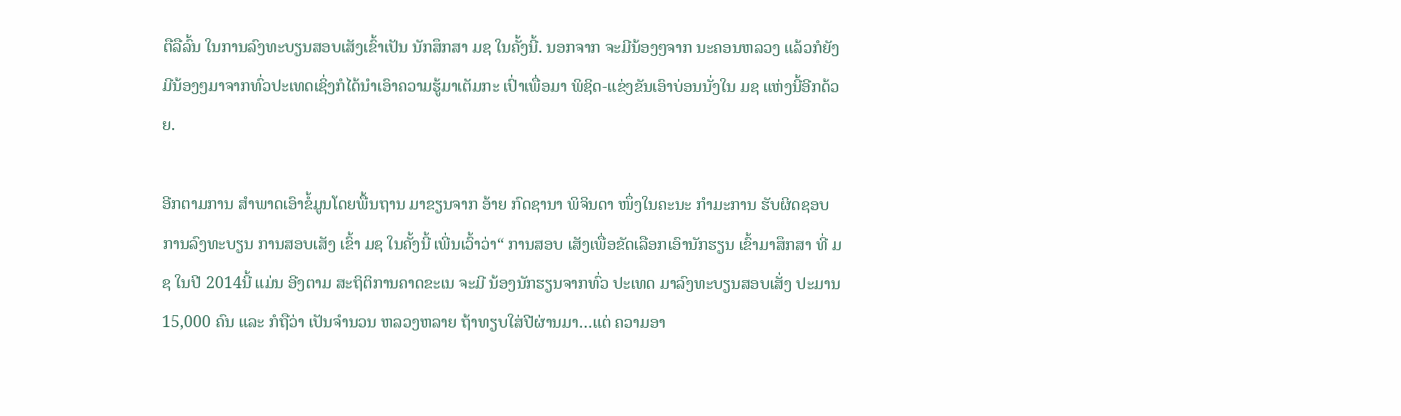ຕືລືລົ້ນ ໃນການລົງທະບຽນສອບເສັງເຂົ້າເປັນ ນັກສຶກສາ ມຊ ໃນຄັ້ງນີ້. ນອກຈາກ ຈະມີນ້ອງໆຈາກ ນະຄອນຫລວງ ແລ້ວກໍຍັງມີນ້ອງໆມາຈາກທົ່ວປະເທດເຊິ່ງກໍໄດ້ນຳເອົາຄວາມຮູ້ມາເຕັມກະ ເປົ່າເພື່ອມາ ພິຊິດ-ແຂ່ງຂັນເອົາບ່ອນນັ່ງໃນ ມຊ ແຫ່ງນີ້ອີກດ້ວຍ.

ອີກຕາມການ ສຳພາດເອົາຂໍ້ມູນໂດຍພື້ນຖານ ມາຂຽນຈາກ ອ້າຍ ກົດຊານາ ພິຈິນດາ ໜຶ່ງໃນຄະນະ ກຳມະການ ຮັບຜິດຊອບ ການລົງທະບຽນ ການສອບເສັງ ເຂົ້າ ມຊ ໃນຄັ້ງນີ້ ເພີ່ນເວົ້າວ່າ“ ການສອບ ເສັງເພື່ອຂັດເລືອກເອົານັກຮຽນ ເຂົ້າມາສຶກສາ ທີ່ ມຊ ໃນປີ 2014ນີ້ ແມ່ນ ອີງຕາມ ສະຖິຕິການຄາດຂະເນ ຈະມີ ນ້ອງນັກຮຽນຈາກທົ່ວ ປະເທດ ມາລົງທະບຽນສອບເສັ່ງ ປະມານ 15,000 ຄົນ ແລະ ກໍຖືວ່າ ເປັນຈຳນວນ ຫລວງຫລາຍ ຖ້າທຽບໃສ່ປີຜ່ານມາ…ແຕ່ ຄວາມອາ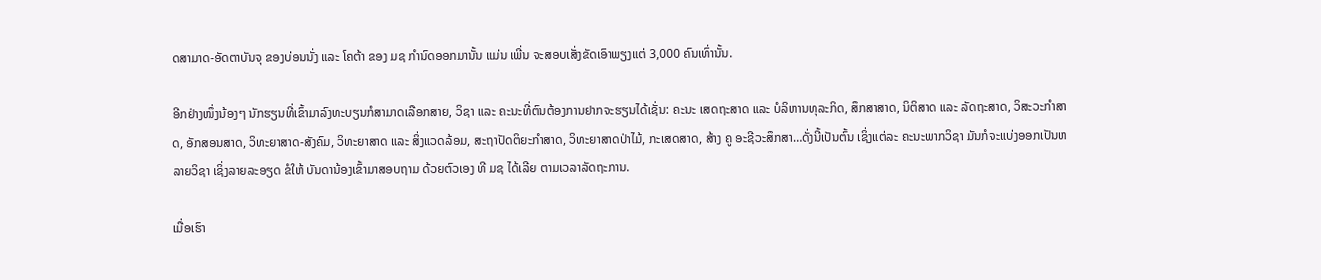ດສາມາດ-ອັດຕາບັນຈຸ ຂອງບ່ອນນັ່ງ ແລະ ໂຄຕ້າ ຂອງ ມຊ ກຳນົດອອກມານັ້ນ ແມ່ນ ເພີ່ນ ຈະສອບເສັ່ງຂັດເອົາພຽງແຕ່ 3,000 ຄົນເທົ່ານັ້ນ.

ອີກຢ່າງໜຶ່ງນ້ອງໆ ນັກຮຽນທີ່ເຂົ້າມາລົງທະບຽນກໍສາມາດເລືອກສາຍ, ວິຊາ ແລະ ຄະນະທີ່ຕົນຕ້ອງການຢາກຈະຮຽນໄດ້ເຊັ່ນ: ຄະນະ ເສດຖະສາດ ແລະ ບໍລິຫານທຸລະກິດ, ສຶກສາສາດ, ນິຕິສາດ ແລະ ລັດຖະສາດ, ວິສະວະກຳສາດ, ອັກສອນສາດ, ວິທະຍາສາດ-ສັງຄົມ, ວິທະຍາສາດ ແລະ ສິ່ງແວດລ້ອມ, ສະຖາປັດຕິຍະກຳສາດ, ວິທະຍາສາດປ່າໄມ້, ກະເສດສາດ, ສ້າງ ຄູ ອະຊີວະສຶກສາ…ດັ່ງນີ້ເປັນຕົ້ນ ເຊິ່ງແຕ່ລະ ຄະນະພາກວິຊາ ມັນກໍຈະແບ່ງອອກເປັນຫລາຍວິຊາ ເຊິ່ງລາຍລະອຽດ ຂໍໃຫ້ ບັນດານ້ອງເຂົ້າມາສອບຖາມ ດ້ວຍຕົວເອງ ທີ ມຊ ໄດ້ເລີຍ ຕາມເວລາລັດຖະການ.

ເມື່ອເຮົາ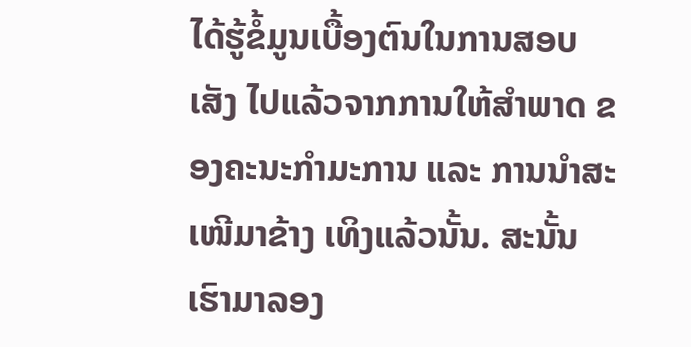ໄດ້ຮູ້ຂໍ້ມູນເບື້ອງຕົນໃນການສອບເສັງ ໄປແລ້ວຈາກການໃຫ້ສຳພາດ ຂອງຄະນະກຳມະການ ແລະ ການນຳສະເໜີມາຂ້າງ ເທິງແລ້ວນັ້ນ. ສະນັ້ນ ເຮົາມາລອງ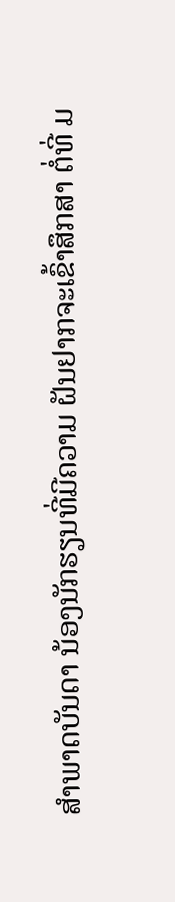ສຳພາດບັນດາ ນ້ອງນັກຮຽນທີ່ມີຄວາມ ຝັນຢາກຈະເຂົ້າສຶກສາ ຕໍ່ທີ່ ມ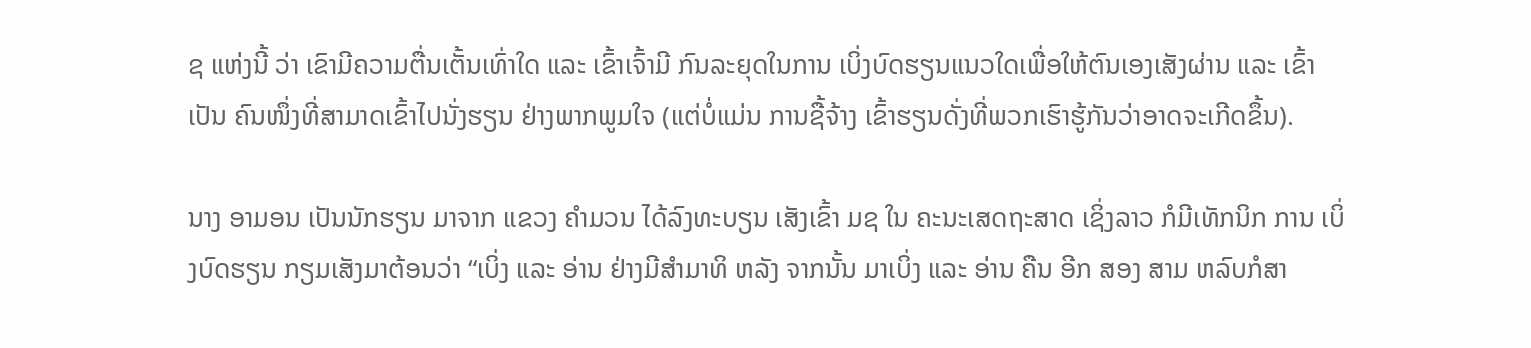ຊ ແຫ່ງນີ້ ວ່າ ເຂົາມີຄວາມຕື່ນເຕັ້ນເທົ່າໃດ ແລະ ເຂົ້າເຈົ້າມີ ກົນລະຍຸດໃນການ ເບິ່ງບົດຮຽນແນວໃດເພື່ອໃຫ້ຕົນເອງເສັງຜ່ານ ແລະ ເຂົ້າເປັນ ຄົນໜຶ່ງທີ່ສາມາດເຂົ້າໄປນັ່ງຮຽນ ຢ່າງພາກພູມໃຈ (ແຕ່ບໍ່ແມ່ນ ການຊື້ຈ້າງ ເຂົ້າຮຽນດັ່ງທີ່ພວກເຮົາຮູ້ກັນວ່າອາດຈະເກີດຂຶ້ນ).

ນາງ ອາມອນ ເປັນນັກຮຽນ ມາຈາກ ແຂວງ ຄຳມວນ ໄດ້ລົງທະບຽນ ເສັງເຂົ້າ ມຊ ໃນ ຄະນະເສດຖະສາດ ເຊິ່ງລາວ ກໍມີເທັກນິກ ການ ເບິ່ງບົດຮຽນ ກຽມເສັງມາຕ້ອນວ່າ “ເບິ່ງ ແລະ ອ່ານ ຢ່າງມີສຳມາທິ ຫລັງ ຈາກນັ້ນ ມາເບິ່ງ ແລະ ອ່ານ ຄືນ ອີກ ສອງ ສາມ ຫລົບກໍສາ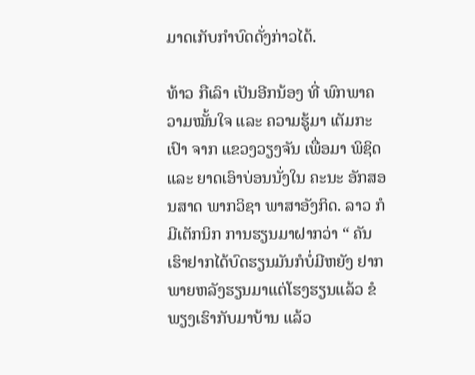ມາດເກັບກຳບົດດັ່ງກ່າວໄດ້.

ທ້າວ ກືເລົາ ເປັນອີກນ້ອງ ທີ່ ພົກພາຄວາມໝັ້ນໃຈ ແລະ ຄວາມຮູ້ມາ ເຕັມກະເປົາ ຈາກ ແຂວງວຽງຈັນ ເພື່ອມາ ພິຊິດ ແລະ ຍາດເອົາບ່ອນນັ່ງໃນ ຄະນະ ອັກສອນສາດ ພາກວິຊາ ພາສາອັງກິດ. ລາວ ກໍມີເຕັກນິກ ການຮຽນມາຝາກວ່າ “ ຄັນເຮົາຢາກໄດ້ບົດຮຽນມັນກໍບໍ່ມີຫຍັງ ຢາກພາຍຫລັງຮຽນມາແຕ່ໂຮງຮຽນແລ້ວ ຂໍພຽງເຮົາກັບມາບ້ານ ແລ້ວ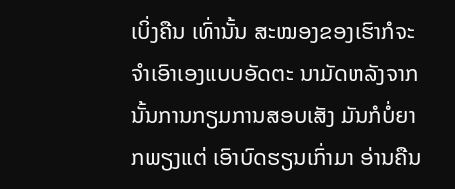ເບິ່ງຄືນ ເທົ່ານັ້ນ ສະໝອງຂອງເຮົາກໍຈະຈຳເອົາເອງແບບອັດຕະ ນາມັດຫລັງຈາກນັ້ນການກຽມການສອບເສັງ ມັນກໍບໍ່ຍາກພຽງແຕ່ ເອົາບົດຮຽນເກົ່າມາ ອ່ານຄືນ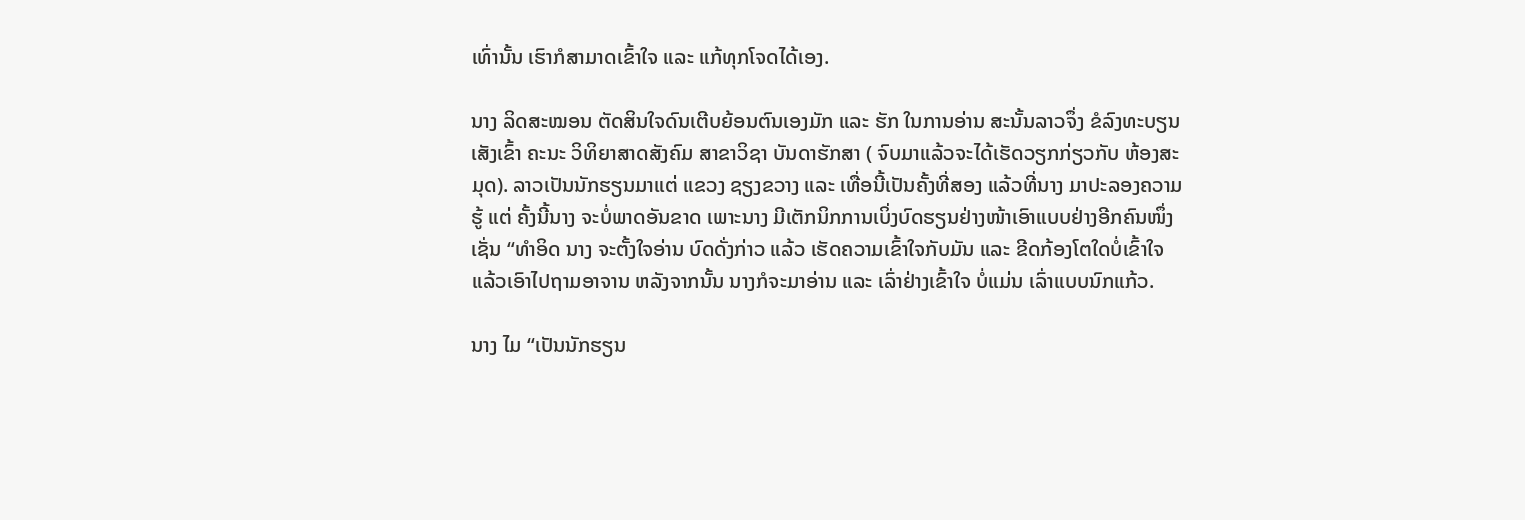ເທົ່ານັ້ນ ເຮົາກໍສາມາດເຂົ້າໃຈ ແລະ ແກ້ທຸກໂຈດໄດ້ເອງ.

ນາງ ລິດສະໝອນ ຕັດສິນໃຈດົນເຕີບຍ້ອນຕົນເອງມັກ ແລະ ຮັກ ໃນການອ່ານ ສະນັ້ນລາວຈຶ່ງ ຂໍລົງທະບຽນເສັງເຂົ້າ ຄະນະ ວິທິຍາສາດສັງຄົມ ສາຂາວິຊາ ບັນດາຮັກສາ ( ຈົບມາແລ້ວຈະໄດ້ເຮັດວຽກກ່ຽວກັບ ຫ້ອງສະມຸດ). ລາວເປັນນັກຮຽນມາແຕ່ ແຂວງ ຊຽງຂວາງ ແລະ ເທື່ອນີ້ເປັນຄັ້ງທີ່ສອງ ແລ້ວທີ່ນາງ ມາປະລອງຄວາມຮູ້ ແຕ່ ຄັ້ງນີ້ນາງ ຈະບໍ່ພາດອັນຂາດ ເພາະນາງ ມີເຕັກນິກການເບິ່ງບົດຮຽນຢ່າງໜ້າເອົາແບບຢ່າງອີກຄົນໜຶ່ງເຊັ່ນ “ທຳອິດ ນາງ ຈະຕັ້ງໃຈອ່ານ ບົດດັ່ງກ່າວ ແລ້ວ ເຮັດຄວາມເຂົ້າໃຈກັບມັນ ແລະ ຂີດກ້ອງໂຕໃດບໍ່ເຂົ້າໃຈ ແລ້ວເອົາໄປຖາມອາຈານ ຫລັງຈາກນັ້ນ ນາງກໍຈະມາອ່ານ ແລະ ເລົ່າຢ່າງເຂົ້າໃຈ ບໍ່ແມ່ນ ເລົ່າແບບນົກແກ້ວ.

ນາງ ໄມ “ເປັນນັກຮຽນ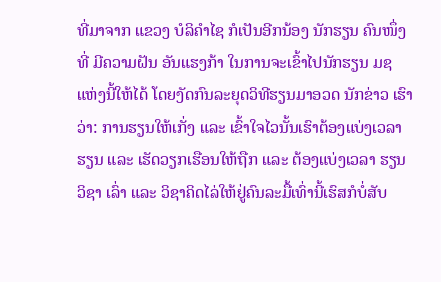ທີ່ມາຈາກ ແຂວງ ບໍລິຄຳໄຊ ກໍເປັນອີກນ້ອງ ນັກຮຽນ ຄົນໜຶ່ງທີ່ ມີຄວາມຝັນ ອັນແຮງກ້າ ໃນການຈະເຂົ້າໄປນັກຮຽນ ມຊ ແຫ່ງນີ້ໃຫ້ໄດ້ ໂດຍງັດກົນລະຍຸດວິທີຮຽນມາອວດ ນັກຂ່າວ ເຮົາວ່າ: ການຮຽນໃຫ້ເກັ່ງ ແລະ ເຂົ້າໃຈໄວນັ້ນເຮົາຕ້ອງແບ່ງເວລາຮຽນ ແລະ ເຮັດວຽກເຮືອນໃຫ້ຖືກ ແລະ ຕ້ອງແບ່ງເວລາ ຮຽນ ວິຊາ ເລົ່າ ແລະ ວິຊາຄິດໄລ່ໃຫ້ຢູ່ຄົນລະມື້ເທົ່ານີ້ເຮົສກໍບໍ່ສັບ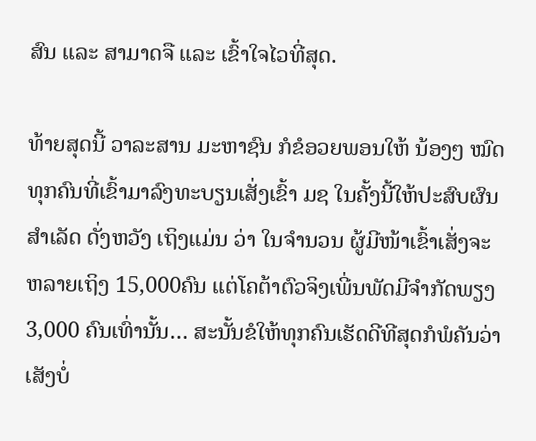ສົນ ແລະ ສາມາດຈື ແລະ ເຂົ້າໃຈໄວທີ່ສຸດ.

ທ້າຍສຸດນີ້ ວາລະສານ ມະຫາຊົນ ກໍຂໍອວຍພອນໃຫ້ ນ້ອງໆ ໝົດທຸກຄົນທີ່ເຂົ້າມາລົງທະບຽນເສັ່ງເຂົ້າ ມຊ ໃນຄັ້ງນີ້ໃຫ້ປະສົບຜົນສຳເລັດ ດັ່ງຫວັງ ເຖິງແມ່ນ ວ່າ ໃນຈຳນວນ ຜູ້ມີໜ້າເຂົ້າເສັ່ງຈະຫລາຍເຖິງ 15,000ຄົນ ແຕ່ໂຄຕ້າຕົວຈິງເພີ່ນພັດມີຈຳກັດພຽງ 3,000 ຄົນເທົ່ານັ້ນ… ສະນັ້ນຂໍໃຫ້ທຸກຄົນເຮັດດີທີສຸດກໍພໍຄັນວ່າເສັງບໍ່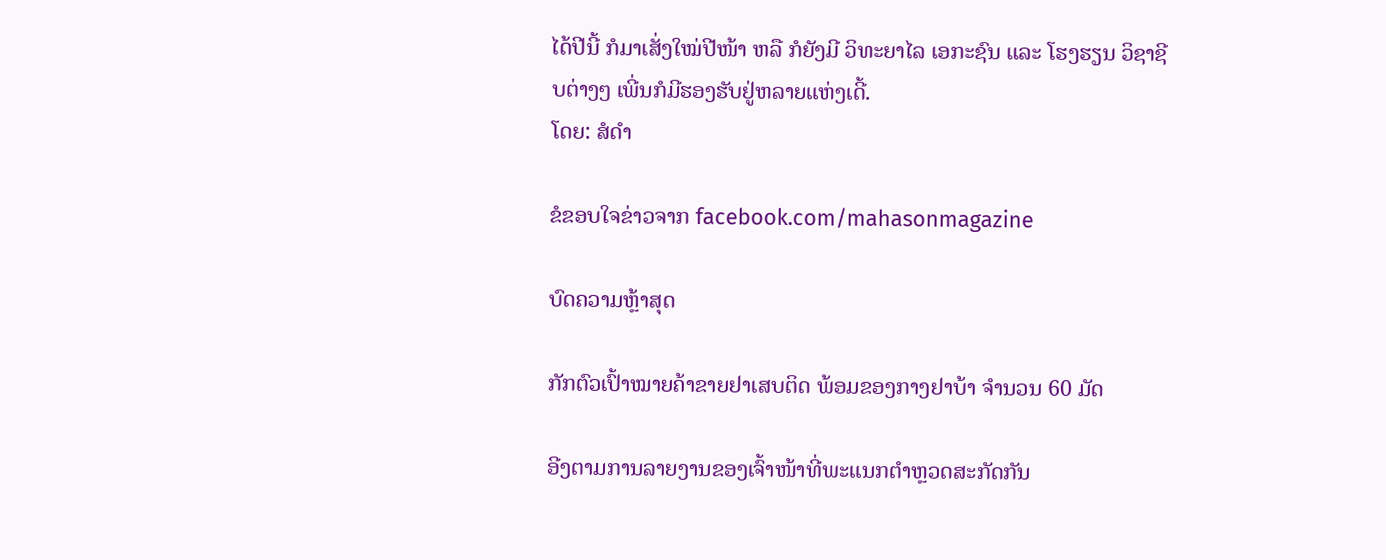ໄດ້ປີນີ້ ກໍມາເສັ່ງໃໝ່ປີໜ້າ ຫລື ກໍຍັງມີ ວິທະຍາໄລ ເອກະຊົນ ແລະ ໂຮງຮຽນ ວິຊາຊີບຕ່າງໆ ເພີ່ນກໍມີຮອງຮັບຢູ່ຫລາຍແຫ່ງເດີ້.
ໂດຍ: ສໍດຳ

ຂໍຂອບໃຈຂ່າວຈາກ facebook.com/mahasonmagazine

ບົດຄວາມຫຼ້າສຸດ

ກັກຕົວເປົ້າໝາຍຄ້າຂາຍຢາເສບຕິດ ພ້ອມຂອງກາງຢາບ້າ ຈຳນວນ 60 ມັດ

ອີງຕາມການລາຍງານຂອງເຈົ້າໜ້າທີ່ພະແນກຕຳຫຼວດສະກັດກັນ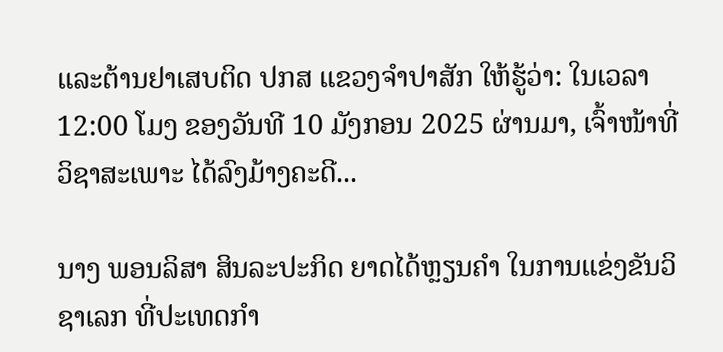ແລະຕ້ານຢາເສບຕິດ ປກສ ແຂວງຈຳປາສັກ ໃຫ້ຮູ້ວ່າ: ໃນເວລາ 12:00 ໂມງ ຂອງວັນທີ 10 ມັງກອນ 2025 ຜ່ານມາ, ເຈົ້າໜ້າທີ່ວິຊາສະເພາະ ໄດ້ລົງມ້າງຄະດີ...

ນາງ ພອນລິສາ ສິນລະປະກິດ ຍາດໄດ້ຫຼຽນຄໍາ ໃນການແຂ່ງຂັນວິຊາເລກ ທີ່ປະເທດກໍາ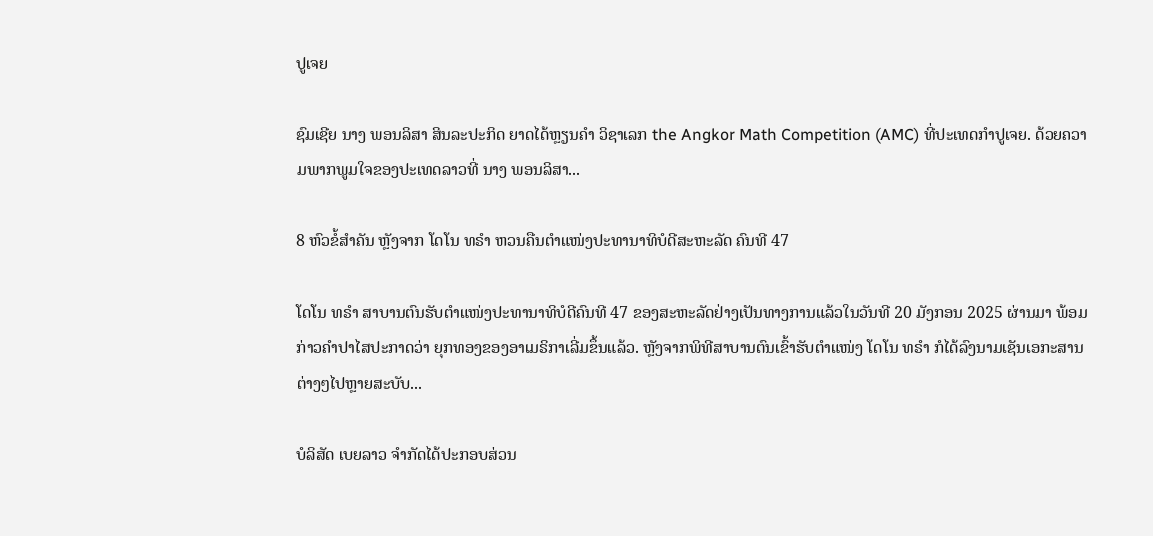ປູເຈຍ

ຊົມເຊີຍ ນາງ ພອນລິສາ ສິນລະປະກິດ ຍາດໄດ້ຫຼຽນຄໍາ ວິຊາເລກ the Angkor Math Competition (AMC) ທີ່ປະເທດກໍາປູເຈຍ. ດ້ວຍຄວາມພາກພູມໃຈຂອງປະເທດລາວທີ່ ນາງ ພອນລິສາ...

8 ຫົວຂໍ້ສຳຄັນ ຫຼັງຈາກ ໂດໂນ ທຣຳ ຫວນຄືນຕຳແໜ່ງປະທານາທິບໍດີສະຫະລັດ ຄົນທີ 47

ໂດໂນ ທຣຳ ສາບານຕົນຮັບຕຳແໜ່ງປະທານາທິບໍດີຄົນທີ 47 ຂອງສະຫະລັດຢ່າງເປັນທາງການແລ້ວໃນວັນທີ 20 ມັງກອນ 2025 ຜ່ານມາ ພ້ອມກ່າວຄຳປາໄສປະກາດວ່າ ຍຸກທອງຂອງອາເມຣິກາເລີ່ມຂຶ້ນແລ້ວ. ຫຼັງຈາກພິທີສາບານຕົນເຂົ້າຮັບຕຳແໜ່ງ ໂດໂນ ທຣຳ ກໍໄດ້ລົງນາມເຊັນເອກະສານຕ່າງໆໄປຫຼາຍສະບັບ...

ບໍລິສັດ ເບຍລາວ ຈຳກັດໄດ້ປະກອບສ່ວນ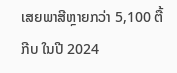ເສຍພາສີຫຼາຍກວ່າ 5,100 ຕື້ກີບ ໃນປີ 2024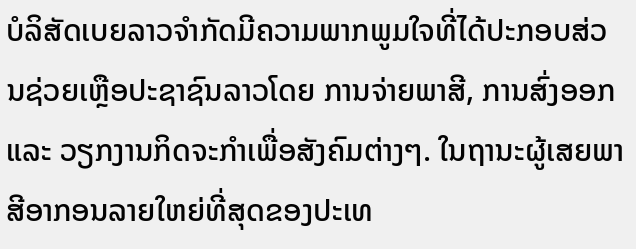ບໍລິສັດເບຍລາວຈຳກັດມີຄວາມພາກພູມໃຈທີ່ໄດ້ປະກອບສ່ວນຊ່ວຍເຫຼືອປະຊາຊົນລາວໂດຍ ການຈ່າຍພາສີ, ການສົ່ງອອກ ແລະ ວຽກງານກິດຈະກຳເພື່ອສັງຄົມຕ່າງໆ. ໃນຖານະຜູ້ເສຍພາສີອາກອນລາຍໃຫຍ່ທີ່ສຸດຂອງປະເທ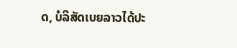ດ, ບໍລິສັດເບຍລາວໄດ້ປະ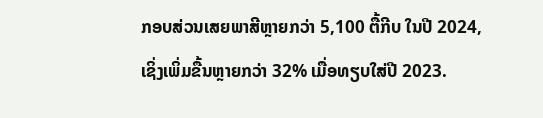ກອບສ່ວນເສຍພາສີຫຼາຍກວ່າ 5,100 ຕື້ກີບ ໃນປີ 2024, ເຊິ່ງເພິ່ມຂື້ນຫຼາຍກວ່າ 32% ເມື່ອທຽບໃສ່ປີ 2023.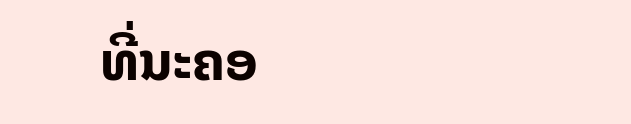ທີ່ນະຄອ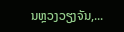ນຫຼວງວຽງຈັນ,...